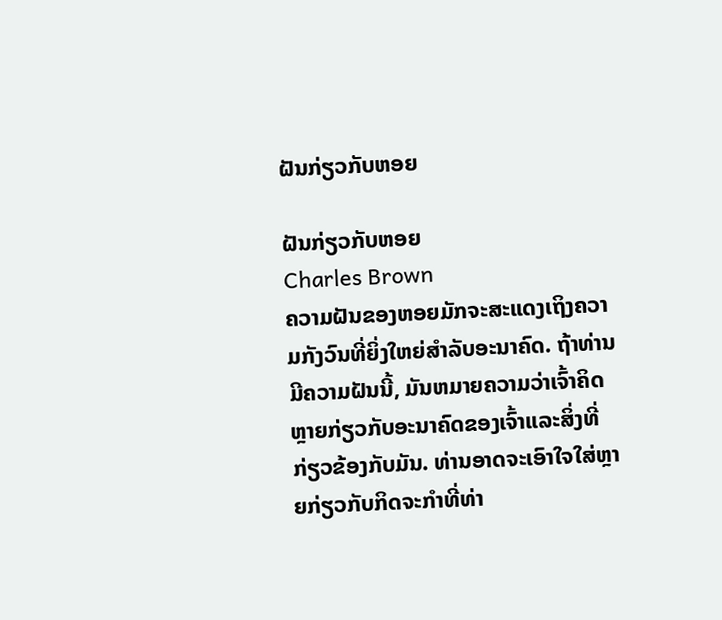ຝັນກ່ຽວກັບຫອຍ

ຝັນກ່ຽວກັບຫອຍ
Charles Brown
ຄວາມຝັນຂອງຫອຍມັກຈະສະແດງເຖິງຄວາມກັງວົນທີ່ຍິ່ງໃຫຍ່ສໍາລັບອະນາຄົດ. ຖ້າທ່ານມີຄວາມຝັນນີ້, ມັນຫມາຍຄວາມວ່າເຈົ້າຄິດຫຼາຍກ່ຽວກັບອະນາຄົດຂອງເຈົ້າແລະສິ່ງທີ່ກ່ຽວຂ້ອງກັບມັນ. ທ່ານອາດຈະເອົາໃຈໃສ່ຫຼາຍກ່ຽວກັບກິດຈະກໍາທີ່ທ່າ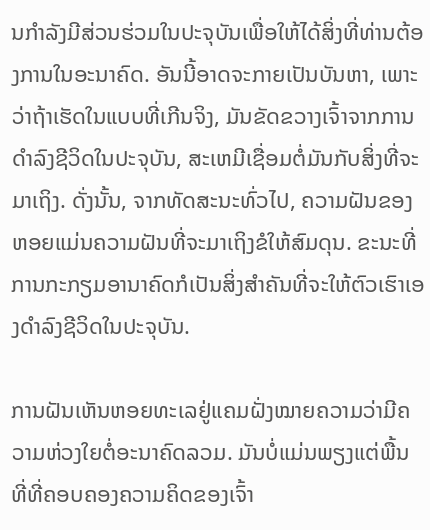ນກໍາລັງມີສ່ວນຮ່ວມໃນປະຈຸບັນເພື່ອໃຫ້ໄດ້ສິ່ງທີ່ທ່ານຕ້ອງການໃນອະນາຄົດ. ອັນນີ້ອາດຈະກາຍເປັນບັນຫາ, ເພາະວ່າຖ້າເຮັດໃນແບບທີ່ເກີນຈິງ, ມັນຂັດຂວາງເຈົ້າຈາກການດໍາລົງຊີວິດໃນປະຈຸບັນ, ສະເຫມີເຊື່ອມຕໍ່ມັນກັບສິ່ງທີ່ຈະມາເຖິງ. ດັ່ງນັ້ນ, ຈາກທັດສະນະທົ່ວໄປ, ຄວາມຝັນຂອງຫອຍແມ່ນຄວາມຝັນທີ່ຈະມາເຖິງຂໍໃຫ້ສົມດຸນ. ຂະນະທີ່ການກະກຽມອານາຄົດກໍເປັນສິ່ງສຳຄັນທີ່ຈະໃຫ້ຕົວເຮົາເອງດຳລົງຊີວິດໃນປະຈຸບັນ.

ການຝັນເຫັນຫອຍທະເລຢູ່ແຄມຝັ່ງໝາຍຄວາມວ່າມີຄວາມຫ່ວງໃຍຕໍ່ອະນາຄົດລວມ. ມັນບໍ່ແມ່ນພຽງແຕ່ພື້ນທີ່ທີ່ຄອບຄອງຄວາມຄິດຂອງເຈົ້າ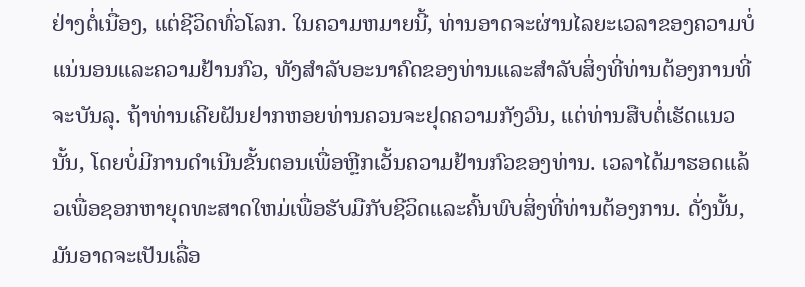ຢ່າງຕໍ່ເນື່ອງ, ແຕ່ຊີວິດທົ່ວໂລກ. ໃນຄວາມຫມາຍນີ້, ທ່ານອາດຈະຜ່ານໄລຍະເວລາຂອງຄວາມບໍ່ແນ່ນອນແລະຄວາມຢ້ານກົວ, ທັງສໍາລັບອະນາຄົດຂອງທ່ານແລະສໍາລັບສິ່ງທີ່ທ່ານຕ້ອງການທີ່ຈະບັນລຸ. ຖ້າທ່ານເຄີຍຝັນຢາກຫອຍທ່ານຄວນຈະຢຸດຄວາມກັງວົນ, ແຕ່ທ່ານສືບຕໍ່ເຮັດແນວນັ້ນ, ໂດຍບໍ່ມີການດໍາເນີນຂັ້ນຕອນເພື່ອຫຼີກເວັ້ນຄວາມຢ້ານກົວຂອງທ່ານ. ເວລາໄດ້ມາຮອດແລ້ວເພື່ອຊອກຫາຍຸດທະສາດໃຫມ່ເພື່ອຮັບມືກັບຊີວິດແລະຄົ້ນພົບສິ່ງທີ່ທ່ານຕ້ອງການ. ດັ່ງນັ້ນ, ມັນອາດຈະເປັນເລື່ອ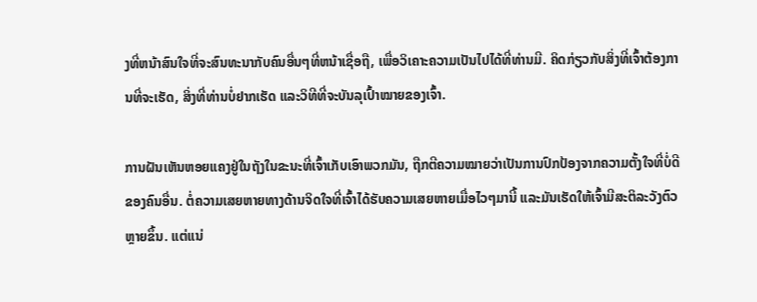ງທີ່ຫນ້າສົນໃຈທີ່ຈະສົນທະນາກັບຄົນອື່ນໆທີ່ຫນ້າເຊື່ອຖື, ເພື່ອວິເຄາະຄວາມເປັນໄປໄດ້ທີ່ທ່ານມີ. ຄິດກ່ຽວກັບສິ່ງທີ່ເຈົ້າຕ້ອງການທີ່ຈະເຮັດ, ສິ່ງທີ່ທ່ານບໍ່ຢາກເຮັດ ແລະວິທີທີ່ຈະບັນລຸເປົ້າໝາຍຂອງເຈົ້າ.

ການຝັນເຫັນຫອຍແຄງຢູ່ໃນຖັງໃນຂະນະທີ່ເຈົ້າເກັບເອົາພວກມັນ, ຖືກຕີຄວາມໝາຍວ່າເປັນການປົກປ້ອງຈາກຄວາມຕັ້ງໃຈທີ່ບໍ່ດີຂອງຄົນອື່ນ. ຕໍ່ຄວາມເສຍຫາຍທາງດ້ານຈິດໃຈທີ່ເຈົ້າໄດ້ຮັບຄວາມເສຍຫາຍເມື່ອໄວໆມານີ້ ແລະມັນເຮັດໃຫ້ເຈົ້າມີສະຕິລະວັງຕົວຫຼາຍຂຶ້ນ. ແຕ່ແນ່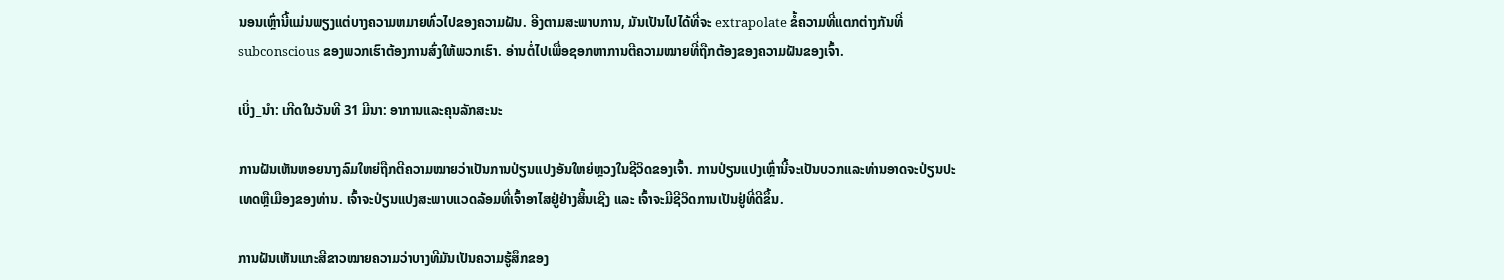ນອນເຫຼົ່ານີ້ແມ່ນພຽງແຕ່ບາງຄວາມຫມາຍທົ່ວໄປຂອງຄວາມຝັນ. ອີງຕາມສະພາບການ, ມັນເປັນໄປໄດ້ທີ່ຈະ extrapolate ຂໍ້ຄວາມທີ່ແຕກຕ່າງກັນທີ່ subconscious ຂອງພວກເຮົາຕ້ອງການສົ່ງໃຫ້ພວກເຮົາ. ອ່ານຕໍ່ໄປເພື່ອຊອກຫາການຕີຄວາມໝາຍທີ່ຖືກຕ້ອງຂອງຄວາມຝັນຂອງເຈົ້າ.

ເບິ່ງ_ນຳ: ເກີດໃນວັນທີ 31 ມີນາ: ອາການແລະຄຸນລັກສະນະ

ການຝັນເຫັນຫອຍນາງລົມໃຫຍ່ຖືກຕີຄວາມໝາຍວ່າເປັນການປ່ຽນແປງອັນໃຫຍ່ຫຼວງໃນຊີວິດຂອງເຈົ້າ. ການປ່ຽນແປງເຫຼົ່ານີ້ຈະເປັນບວກແລະທ່ານອາດຈະປ່ຽນປະເທດຫຼືເມືອງຂອງທ່ານ. ເຈົ້າຈະປ່ຽນແປງສະພາບແວດລ້ອມທີ່ເຈົ້າອາໄສຢູ່ຢ່າງສິ້ນເຊີງ ແລະ ເຈົ້າຈະມີຊີວິດການເປັນຢູ່ທີ່ດີຂຶ້ນ.

ການຝັນເຫັນແກະສີຂາວໝາຍຄວາມວ່າບາງທີມັນເປັນຄວາມຮູ້ສຶກຂອງ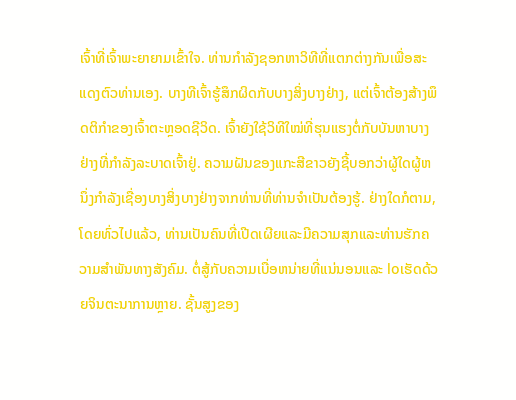ເຈົ້າທີ່ເຈົ້າພະຍາຍາມເຂົ້າໃຈ. ທ່ານກໍາລັງຊອກຫາວິທີທີ່ແຕກຕ່າງກັນເພື່ອສະແດງຕົວທ່ານເອງ. ບາງທີເຈົ້າຮູ້ສຶກຜິດກັບບາງສິ່ງບາງຢ່າງ, ແຕ່ເຈົ້າຕ້ອງສ້າງພຶດຕິກຳຂອງເຈົ້າຕະຫຼອດຊີວິດ. ເຈົ້າຍັງໃຊ້ວິທີໃໝ່ທີ່ຮຸນແຮງຕໍ່ກັບບັນຫາບາງຢ່າງທີ່ກໍາລັງລະບາດເຈົ້າຢູ່. ຄວາມຝັນຂອງແກະສີຂາວຍັງຊີ້ບອກວ່າຜູ້ໃດຜູ້ຫນຶ່ງກໍາລັງເຊື່ອງບາງສິ່ງບາງຢ່າງຈາກທ່ານທີ່ທ່ານຈໍາເປັນຕ້ອງຮູ້. ຢ່າງໃດກໍຕາມ, ໂດຍທົ່ວໄປແລ້ວ, ທ່ານເປັນຄົນທີ່ເປີດເຜີຍແລະມີຄວາມສຸກແລະທ່ານຮັກຄວາມສໍາພັນທາງສັງຄົມ. ຕໍ່ສູ້ກັບຄວາມເບື່ອຫນ່າຍທີ່ແນ່ນອນແລະ loເຮັດດ້ວຍຈິນຕະນາການຫຼາຍ. ຊັ້ນສູງຂອງ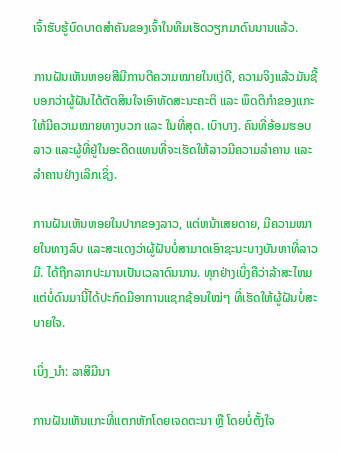ເຈົ້າຮັບຮູ້ບົດບາດສຳຄັນຂອງເຈົ້າໃນທີມເຮັດວຽກມາດົນນານແລ້ວ.

ການຝັນເຫັນຫອຍສີມີການຕີຄວາມໝາຍໃນແງ່ດີ, ຄວາມຈິງແລ້ວມັນຊີ້ບອກວ່າຜູ້ຝັນໄດ້ຕັດສິນໃຈເອົາທັດສະນະຄະຕິ ແລະ ພຶດຕິກຳຂອງແກະໃຫ້ມີຄວາມໝາຍທາງບວກ ແລະ ໃນທີ່ສຸດ. ເບົາບາງ. ຄົນທີ່ອ້ອມຮອບລາວ ແລະຜູ້ທີ່ຢູ່ໃນອະດີດແທນທີ່ຈະເຮັດໃຫ້ລາວມີຄວາມລຳຄານ ແລະ ລຳຄານຢ່າງເລິກເຊິ່ງ.

ການຝັນເຫັນຫອຍໃນປາກຂອງລາວ, ແຕ່ຫນ້າເສຍດາຍ, ມີຄວາມໝາຍໃນທາງລົບ ແລະສະແດງວ່າຜູ້ຝັນບໍ່ສາມາດເອົາຊະນະບາງບັນຫາທີ່ລາວມີ. ໄດ້ຖືກລາກປະມານເປັນເວລາດົນນານ. ທຸກຢ່າງເບິ່ງຄືວ່າລ້າສະໄຫມ ແຕ່ບໍ່ດົນມານີ້ໄດ້ປະກົດມີອາການແຊກຊ້ອນໃໝ່ໆ ທີ່ເຮັດໃຫ້ຜູ້ຝັນບໍ່ສະບາຍໃຈ.

ເບິ່ງ_ນຳ: ລາສີມີນາ

ການຝັນເຫັນແກະທີ່ແຕກຫັກໂດຍເຈດຕະນາ ຫຼື ໂດຍບໍ່ຕັ້ງໃຈ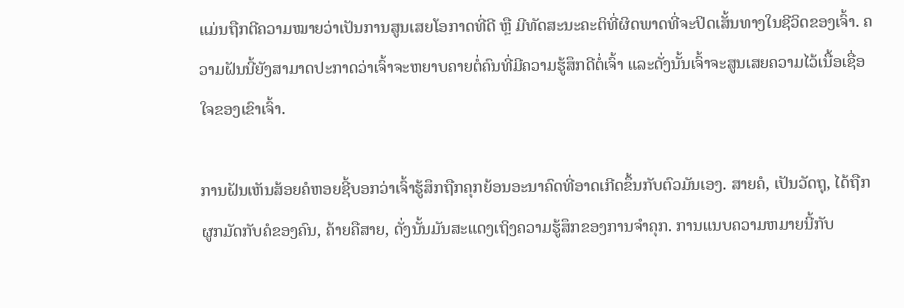ແມ່ນຖືກຕີຄວາມໝາຍວ່າເປັນການສູນເສຍໂອກາດທີ່ດີ ຫຼື ມີທັດສະນະຄະຕິທີ່ຜິດພາດທີ່ຈະປິດເສັ້ນທາງໃນຊີວິດຂອງເຈົ້າ. ຄວາມຝັນນີ້ຍັງສາມາດປະກາດວ່າເຈົ້າຈະຫຍາບຄາຍຕໍ່ຄົນທີ່ມີຄວາມຮູ້ສຶກດີຕໍ່ເຈົ້າ ແລະດັ່ງນັ້ນເຈົ້າຈະສູນເສຍຄວາມໄວ້ເນື້ອເຊື່ອໃຈຂອງເຂົາເຈົ້າ.

ການຝັນເຫັນສ້ອຍຄໍຫອຍຊີ້ບອກວ່າເຈົ້າຮູ້ສຶກຖືກຄຸກຍ້ອນອະນາຄົດທີ່ອາດເກີດຂຶ້ນກັບຕົວມັນເອງ. ສາຍຄໍ, ເປັນວັດຖຸ, ໄດ້ຖືກຜູກມັດກັບຄໍຂອງຄົນ, ຄ້າຍຄືສາຍ, ດັ່ງນັ້ນມັນສະແດງເຖິງຄວາມຮູ້ສຶກຂອງການຈໍາຄຸກ. ການແນບຄວາມຫມາຍນີ້ກັບ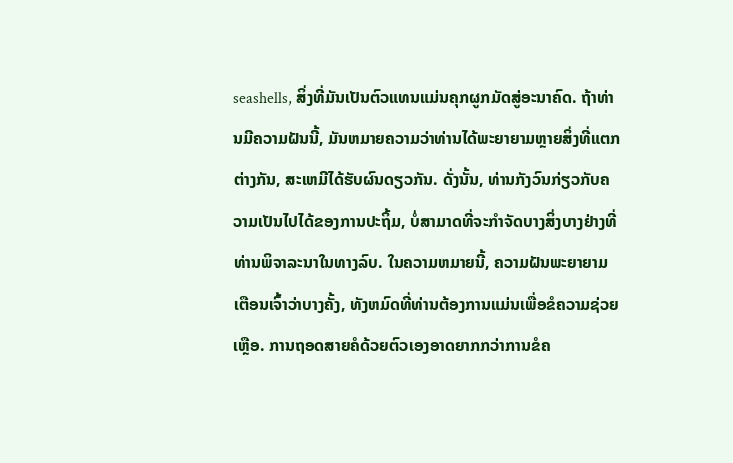seashells, ສິ່ງທີ່ມັນເປັນຕົວແທນແມ່ນຄຸກຜູກມັດສູ່ອະນາຄົດ. ຖ້າທ່ານມີຄວາມຝັນນີ້, ມັນຫມາຍຄວາມວ່າທ່ານໄດ້ພະຍາຍາມຫຼາຍສິ່ງທີ່ແຕກຕ່າງກັນ, ສະເຫມີໄດ້ຮັບຜົນດຽວກັນ. ດັ່ງນັ້ນ, ທ່ານກັງວົນກ່ຽວກັບຄວາມເປັນໄປໄດ້ຂອງການປະຖິ້ມ, ບໍ່ສາມາດທີ່ຈະກໍາຈັດບາງສິ່ງບາງຢ່າງທີ່ທ່ານພິຈາລະນາໃນທາງລົບ. ໃນຄວາມຫມາຍນີ້, ຄວາມຝັນພະຍາຍາມເຕືອນເຈົ້າວ່າບາງຄັ້ງ, ທັງຫມົດທີ່ທ່ານຕ້ອງການແມ່ນເພື່ອຂໍຄວາມຊ່ວຍເຫຼືອ. ການຖອດສາຍຄໍດ້ວຍຕົວເອງອາດຍາກກວ່າການຂໍຄ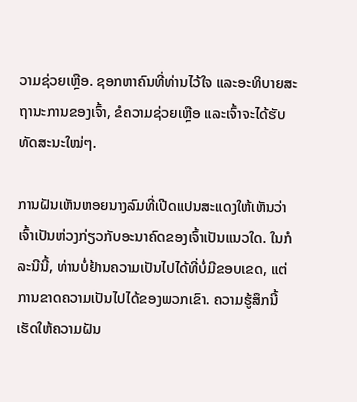ວາມຊ່ວຍເຫຼືອ. ຊອກຫາຄົນທີ່ທ່ານໄວ້ໃຈ ແລະອະທິບາຍສະຖານະການຂອງເຈົ້າ, ຂໍຄວາມຊ່ວຍເຫຼືອ ແລະເຈົ້າຈະໄດ້ຮັບທັດສະນະໃໝ່ໆ.

ການຝັນເຫັນຫອຍນາງລົມທີ່ເປີດແປນສະແດງໃຫ້ເຫັນວ່າເຈົ້າເປັນຫ່ວງກ່ຽວກັບອະນາຄົດຂອງເຈົ້າເປັນແນວໃດ. ໃນກໍລະນີນີ້, ທ່ານບໍ່ຢ້ານຄວາມເປັນໄປໄດ້ທີ່ບໍ່ມີຂອບເຂດ, ແຕ່ການຂາດຄວາມເປັນໄປໄດ້ຂອງພວກເຂົາ. ຄວາມຮູ້ສຶກນີ້ເຮັດໃຫ້ຄວາມຝັນ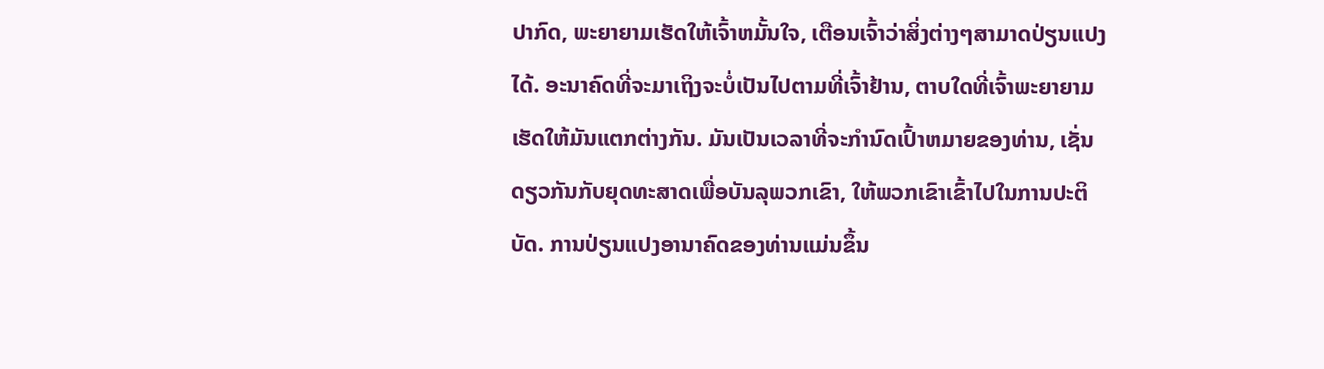ປາກົດ, ພະຍາຍາມເຮັດໃຫ້ເຈົ້າຫມັ້ນໃຈ, ເຕືອນເຈົ້າວ່າສິ່ງຕ່າງໆສາມາດປ່ຽນແປງໄດ້. ອະນາຄົດທີ່ຈະມາເຖິງຈະບໍ່ເປັນໄປຕາມທີ່ເຈົ້າຢ້ານ, ຕາບໃດທີ່ເຈົ້າພະຍາຍາມເຮັດໃຫ້ມັນແຕກຕ່າງກັນ. ມັນເປັນເວລາທີ່ຈະກໍານົດເປົ້າຫມາຍຂອງທ່ານ, ເຊັ່ນດຽວກັນກັບຍຸດທະສາດເພື່ອບັນລຸພວກເຂົາ, ໃຫ້ພວກເຂົາເຂົ້າໄປໃນການປະຕິບັດ. ການປ່ຽນແປງອານາຄົດຂອງທ່ານແມ່ນຂຶ້ນ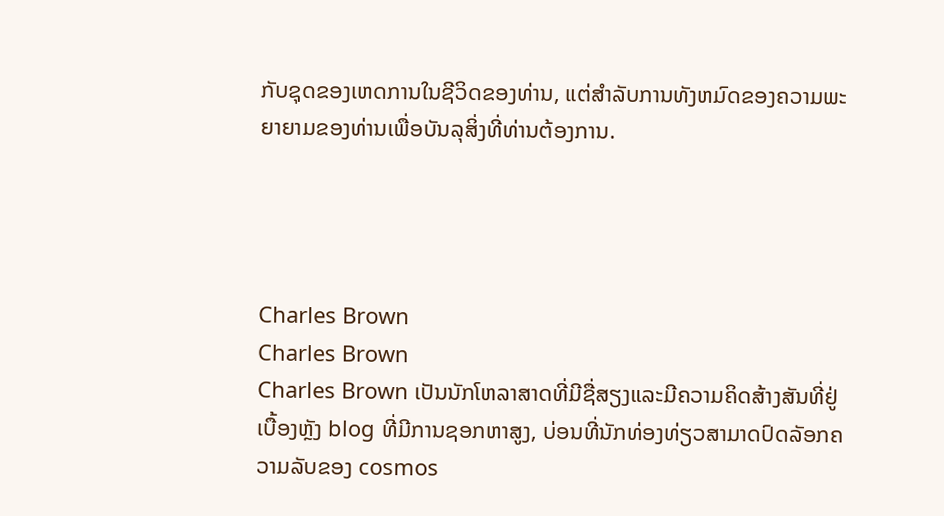ກັບຊຸດຂອງເຫດການໃນຊີວິດຂອງທ່ານ, ແຕ່ສໍາລັບການທັງຫມົດຂອງຄວາມພະຍາຍາມຂອງທ່ານເພື່ອບັນລຸສິ່ງທີ່ທ່ານຕ້ອງການ.




Charles Brown
Charles Brown
Charles Brown ເປັນນັກໂຫລາສາດທີ່ມີຊື່ສຽງແລະມີຄວາມຄິດສ້າງສັນທີ່ຢູ່ເບື້ອງຫຼັງ blog ທີ່ມີການຊອກຫາສູງ, ບ່ອນທີ່ນັກທ່ອງທ່ຽວສາມາດປົດລັອກຄວາມລັບຂອງ cosmos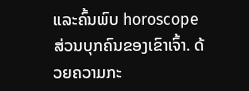ແລະຄົ້ນພົບ horoscope ສ່ວນບຸກຄົນຂອງເຂົາເຈົ້າ. ດ້ວຍຄວາມກະ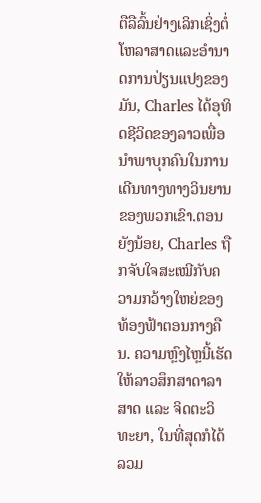ຕືລືລົ້ນຢ່າງເລິກເຊິ່ງຕໍ່ໂຫລາສາດແລະອໍານາດການປ່ຽນແປງຂອງມັນ, Charles ໄດ້ອຸທິດຊີວິດຂອງລາວເພື່ອນໍາພາບຸກຄົນໃນການເດີນທາງທາງວິນຍານຂອງພວກເຂົາ.ຕອນຍັງນ້ອຍ, Charles ຖືກຈັບໃຈສະເໝີກັບຄວາມກວ້າງໃຫຍ່ຂອງທ້ອງຟ້າຕອນກາງຄືນ. ຄວາມຫຼົງໄຫຼນີ້ເຮັດໃຫ້ລາວສຶກສາດາລາສາດ ແລະ ຈິດຕະວິທະຍາ, ໃນທີ່ສຸດກໍໄດ້ລວມ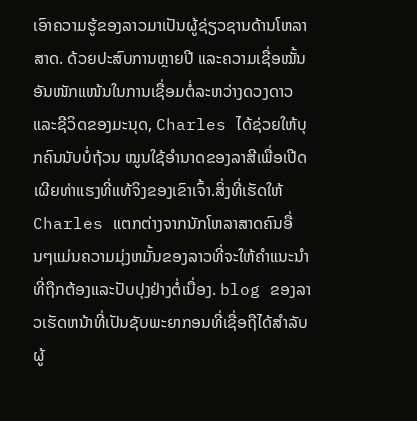ເອົາຄວາມຮູ້ຂອງລາວມາເປັນຜູ້ຊ່ຽວຊານດ້ານໂຫລາສາດ. ດ້ວຍປະສົບການຫຼາຍປີ ແລະຄວາມເຊື່ອໝັ້ນອັນໜັກແໜ້ນໃນການເຊື່ອມຕໍ່ລະຫວ່າງດວງດາວ ແລະຊີວິດຂອງມະນຸດ, Charles ໄດ້ຊ່ວຍໃຫ້ບຸກຄົນນັບບໍ່ຖ້ວນ ໝູນໃຊ້ອຳນາດຂອງລາສີເພື່ອເປີດເຜີຍທ່າແຮງທີ່ແທ້ຈິງຂອງເຂົາເຈົ້າ.ສິ່ງທີ່ເຮັດໃຫ້ Charles ແຕກຕ່າງຈາກນັກໂຫລາສາດຄົນອື່ນໆແມ່ນຄວາມມຸ່ງຫມັ້ນຂອງລາວທີ່ຈະໃຫ້ຄໍາແນະນໍາທີ່ຖືກຕ້ອງແລະປັບປຸງຢ່າງຕໍ່ເນື່ອງ. blog ຂອງລາວເຮັດຫນ້າທີ່ເປັນຊັບພະຍາກອນທີ່ເຊື່ອຖືໄດ້ສໍາລັບຜູ້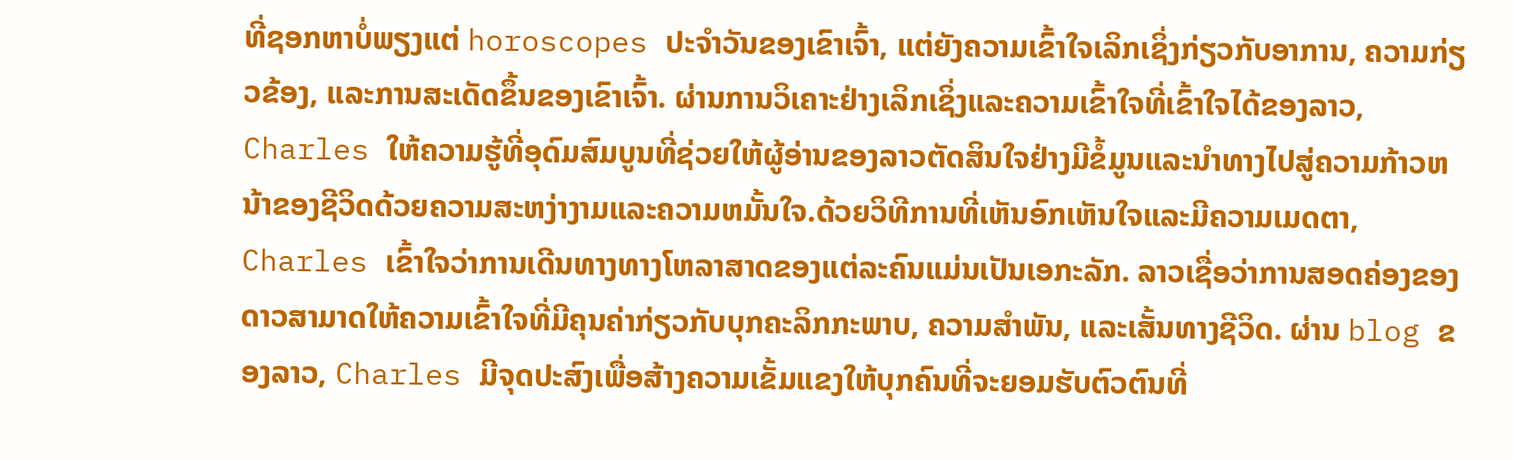ທີ່ຊອກຫາບໍ່ພຽງແຕ່ horoscopes ປະຈໍາວັນຂອງເຂົາເຈົ້າ, ແຕ່ຍັງຄວາມເຂົ້າໃຈເລິກເຊິ່ງກ່ຽວກັບອາການ, ຄວາມກ່ຽວຂ້ອງ, ແລະການສະເດັດຂຶ້ນຂອງເຂົາເຈົ້າ. ຜ່ານການວິເຄາະຢ່າງເລິກເຊິ່ງແລະຄວາມເຂົ້າໃຈທີ່ເຂົ້າໃຈໄດ້ຂອງລາວ, Charles ໃຫ້ຄວາມຮູ້ທີ່ອຸດົມສົມບູນທີ່ຊ່ວຍໃຫ້ຜູ້ອ່ານຂອງລາວຕັດສິນໃຈຢ່າງມີຂໍ້ມູນແລະນໍາທາງໄປສູ່ຄວາມກ້າວຫນ້າຂອງຊີວິດດ້ວຍຄວາມສະຫງ່າງາມແລະຄວາມຫມັ້ນໃຈ.ດ້ວຍວິທີການທີ່ເຫັນອົກເຫັນໃຈແລະມີຄວາມເມດຕາ, Charles ເຂົ້າໃຈວ່າການເດີນທາງທາງໂຫລາສາດຂອງແຕ່ລະຄົນແມ່ນເປັນເອກະລັກ. ລາວເຊື່ອວ່າການສອດຄ່ອງຂອງດາວສາມາດໃຫ້ຄວາມເຂົ້າໃຈທີ່ມີຄຸນຄ່າກ່ຽວກັບບຸກຄະລິກກະພາບ, ຄວາມສໍາພັນ, ແລະເສັ້ນທາງຊີວິດ. ຜ່ານ blog ຂອງລາວ, Charles ມີຈຸດປະສົງເພື່ອສ້າງຄວາມເຂັ້ມແຂງໃຫ້ບຸກຄົນທີ່ຈະຍອມຮັບຕົວຕົນທີ່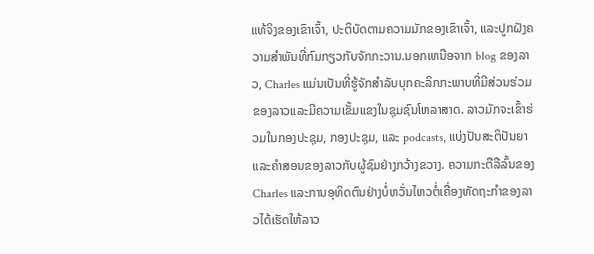ແທ້ຈິງຂອງເຂົາເຈົ້າ, ປະຕິບັດຕາມຄວາມມັກຂອງເຂົາເຈົ້າ, ແລະປູກຝັງຄວາມສໍາພັນທີ່ກົມກຽວກັບຈັກກະວານ.ນອກເຫນືອຈາກ blog ຂອງລາວ, Charles ແມ່ນເປັນທີ່ຮູ້ຈັກສໍາລັບບຸກຄະລິກກະພາບທີ່ມີສ່ວນຮ່ວມຂອງລາວແລະມີຄວາມເຂັ້ມແຂງໃນຊຸມຊົນໂຫລາສາດ. ລາວມັກຈະເຂົ້າຮ່ວມໃນກອງປະຊຸມ, ກອງປະຊຸມ, ແລະ podcasts, ແບ່ງປັນສະຕິປັນຍາແລະຄໍາສອນຂອງລາວກັບຜູ້ຊົມຢ່າງກວ້າງຂວາງ. ຄວາມກະຕືລືລົ້ນຂອງ Charles ແລະການອຸທິດຕົນຢ່າງບໍ່ຫວັ່ນໄຫວຕໍ່ເຄື່ອງຫັດຖະກໍາຂອງລາວໄດ້ເຮັດໃຫ້ລາວ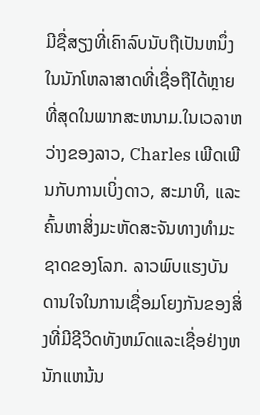ມີຊື່ສຽງທີ່ເຄົາລົບນັບຖືເປັນຫນຶ່ງໃນນັກໂຫລາສາດທີ່ເຊື່ອຖືໄດ້ຫຼາຍທີ່ສຸດໃນພາກສະຫນາມ.ໃນເວລາຫວ່າງຂອງລາວ, Charles ເພີດເພີນກັບການເບິ່ງດາວ, ສະມາທິ, ແລະຄົ້ນຫາສິ່ງມະຫັດສະຈັນທາງທໍາມະຊາດຂອງໂລກ. ລາວພົບແຮງບັນດານໃຈໃນການເຊື່ອມໂຍງກັນຂອງສິ່ງທີ່ມີຊີວິດທັງຫມົດແລະເຊື່ອຢ່າງຫນັກແຫນ້ນ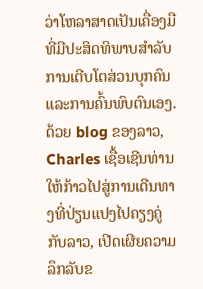ວ່າໂຫລາສາດເປັນເຄື່ອງມືທີ່ມີປະສິດທິພາບສໍາລັບການເຕີບໂຕສ່ວນບຸກຄົນແລະການຄົ້ນພົບຕົນເອງ. ດ້ວຍ blog ຂອງລາວ, Charles ເຊື້ອເຊີນທ່ານໃຫ້ກ້າວໄປສູ່ການເດີນທາງທີ່ປ່ຽນແປງໄປຄຽງຄູ່ກັບລາວ, ເປີດເຜີຍຄວາມລຶກລັບຂ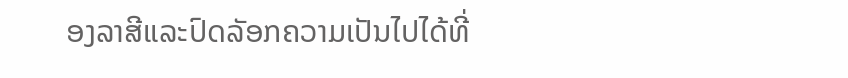ອງລາສີແລະປົດລັອກຄວາມເປັນໄປໄດ້ທີ່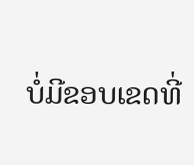ບໍ່ມີຂອບເຂດທີ່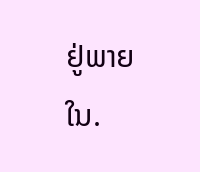ຢູ່ພາຍໃນ.